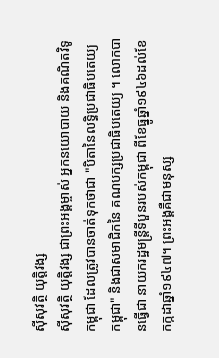ស៊ីសុវត្ថិ យុត្តិវង្ស
ស៊ីសុវត្ថិ យុត្តិវង្ស ជាព្រះអង្គម្ចាស់ អ្នកនយោបាយ និងគណិតវិទូ កម្ពុជា ដែលត្រូវបានចាត់ទុកថាជា "បិតានៃលទ្ធិប្រជាធិបតេយ្យកម្ពុជា" និងជាសមាជិកនៃ គណបក្សប្រជាធិបតេយ្យ ។ លោកបានធ្វើជា នាយករដ្ឋមន្ត្រីទីបួនរបស់កម្ពុជា ពីខែធ្នូឆ្នាំ១៩៤៦ដល់ខែកក្កដាឆ្នាំ១៩៤៧។ ព្រះអង្គគឺជាមនុស្ស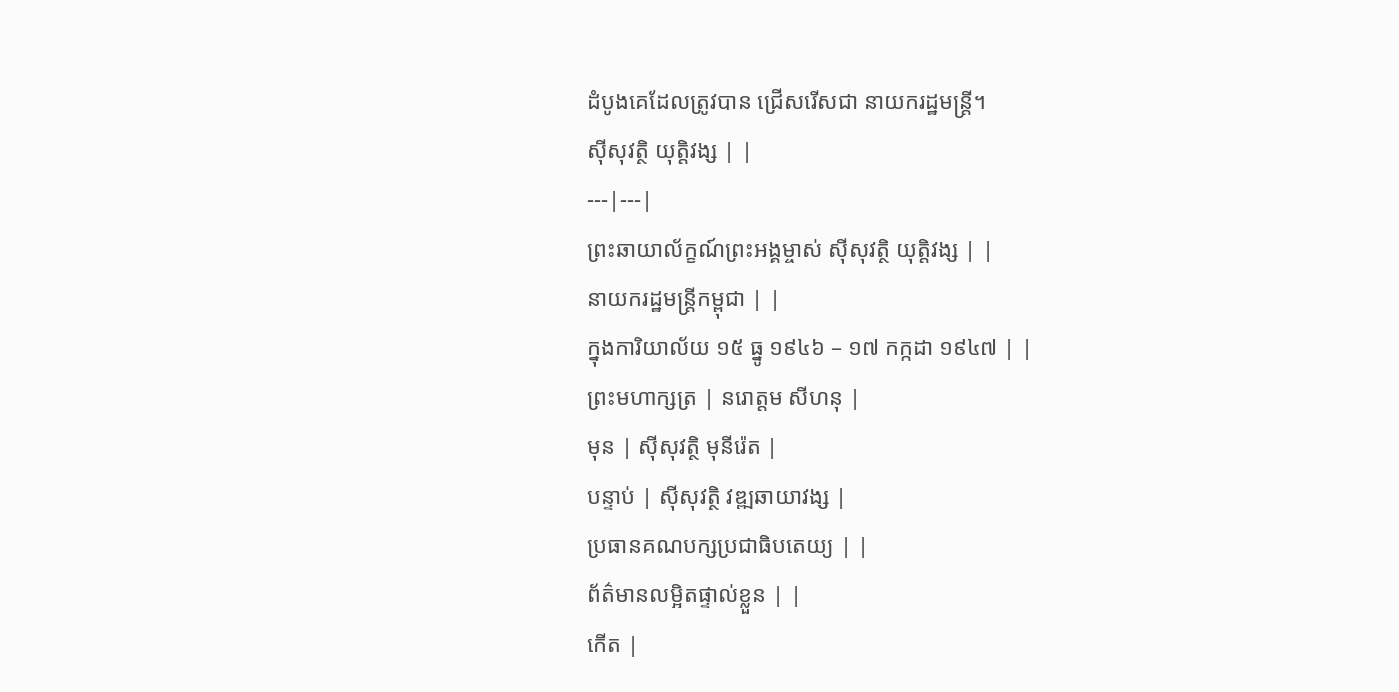ដំបូងគេដែលត្រូវបាន ជ្រើសរើសជា នាយករដ្ឋមន្ត្រី។
ស៊ីសុវត្ថិ យុត្តិវង្ស | |
---|---|
ព្រះឆាយាល័ក្ខណ៍ព្រះអង្គម្ចាស់ ស៊ីសុវត្ថិ យុត្តិវង្ស | |
នាយករដ្ឋមន្ត្រីកម្ពុជា | |
ក្នុងការិយាល័យ ១៥ ធ្នូ ១៩៤៦ – ១៧ កក្កដា ១៩៤៧ | |
ព្រះមហាក្សត្រ | នរោត្តម សីហនុ |
មុន | ស៊ីសុវត្ថិ មុនីរ៉េត |
បន្ទាប់ | ស៊ីសុវត្ថិ វឌ្ឍឆាយាវង្ស |
ប្រធានគណបក្សប្រជាធិបតេយ្យ | |
ព័ត៌មានលម្អិតផ្ទាល់ខ្លួន | |
កើត |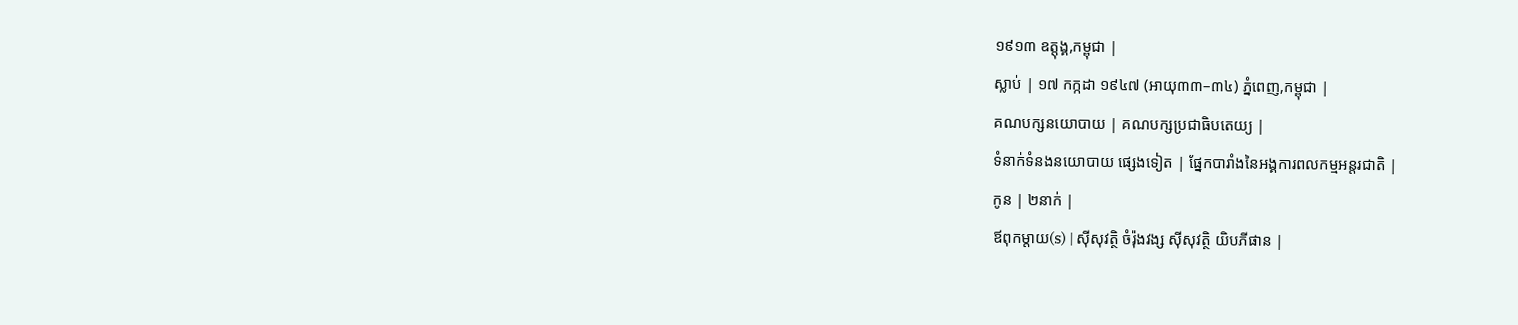១៩១៣ ឧត្ដុង្គ,កម្ពុជា |
ស្លាប់ | ១៧ កក្កដា ១៩៤៧ (អាយុ៣៣–៣៤) ភ្នំពេញ,កម្ពុជា |
គណបក្សនយោបាយ | គណបក្សប្រជាធិបតេយ្យ |
ទំនាក់ទំនងនយោបាយ ផ្សេងទៀត | ផ្នែកបារាំងនៃអង្គការពលកម្មអន្តរជាតិ |
កូន | ២នាក់ |
ឪពុកម្តាយ(s) | ស៊ីសុវត្ថិ ចំរ៉ុងវង្ស ស៊ីសុវត្ថិ យិបភីផាន |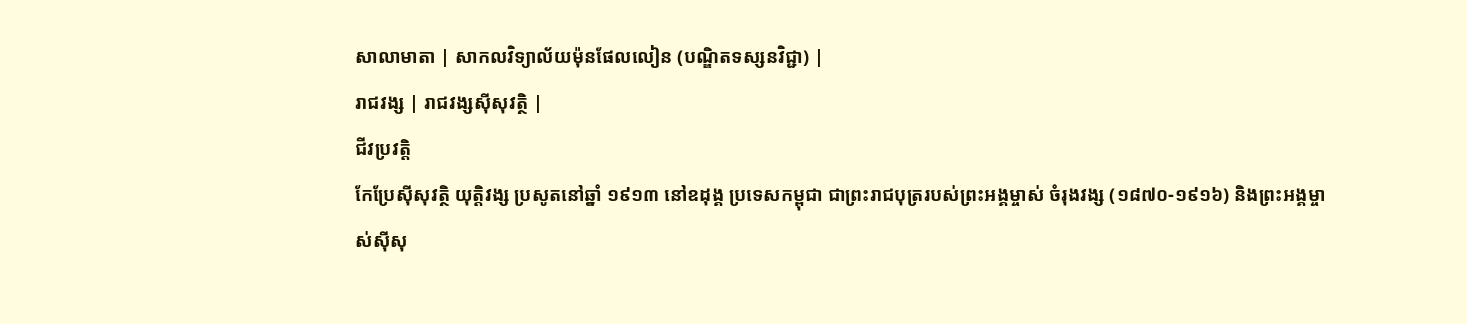សាលាមាតា | សាកលវិទ្យាល័យម៉ុនផែលលៀន (បណ្ឌិតទស្សនវិជ្ជា) |
រាជវង្ស | រាជវង្សស៊ីសុវត្ថិ |
ជីវប្រវត្តិ
កែប្រែស៊ីសុវត្ថិ យុត្តិវង្ស ប្រសូតនៅឆ្នាំ ១៩១៣ នៅឧដុង្គ ប្រទេសកម្ពុជា ជាព្រះរាជបុត្ររបស់ព្រះអង្គម្ចាស់ ចំរុងវង្ស (១៨៧០-១៩១៦) និងព្រះអង្គម្ចាស់ស៊ីសុ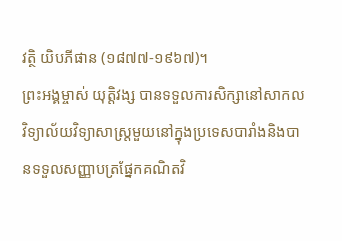វត្ថិ យិបភីផាន (១៨៧៧-១៩៦៧)។
ព្រះអង្គម្ចាស់ យុត្តិវង្ស បានទទួលការសិក្សានៅសាកលវិទ្យាល័យវិទ្យាសាស្រ្តមួយនៅក្នុងប្រទេសបារាំងនិងបានទទួលសញ្ញាបត្រផ្នែកគណិតវិ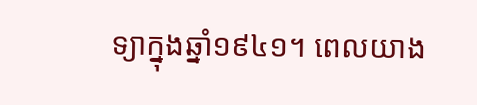ទ្យាក្នុងឆ្នាំ១៩៤១។ ពេលយាង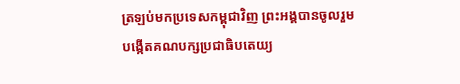ត្រឡប់មកប្រទេសកម្ពុជាវិញ ព្រះអង្គបានចូលរួមបង្កើតគណបក្សប្រជាធិបតេយ្យ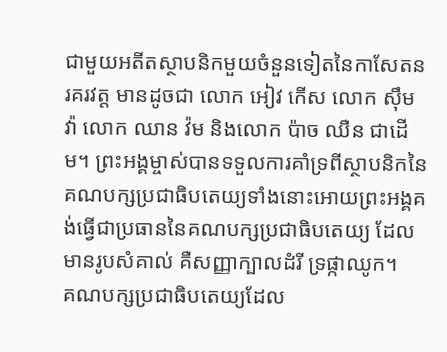ជាមួយអតីតស្ថាបនិកមួយចំនួនទៀតនៃកាសែតនរគរវត្ត មានដូចជា លោក អៀវ កើស លោក សុឹម វ៉ា លោក ឈាន វ៉ម និងលោក ប៉ាច ឈឺន ជាដើម។ ព្រះអង្គម្ចាស់បានទទួលការគាំទ្រពីស្ថាបនិកនៃគណបក្សប្រជាធិបតេយ្យទាំងនោះអោយព្រះអង្គគង់ធ្វើជាប្រធាននៃគណបក្សប្រជាធិបតេយ្យ ដែលមានរូបសំគាល់ គឺសញ្ញាក្បាលដំរី ទ្រផ្កាឈូក។
គណបក្សប្រជាធិបតេយ្យដែល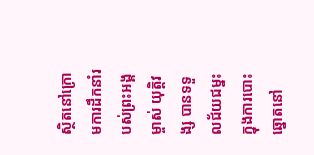ស្ថិតនៅក្រោមការដឹកនាំរបស់ព្រះអង្គម្ចាស់ យុត្តិវង្ស បានទទួលជ័យជម្នះក្នុងការបោះឆ្នោតនៅ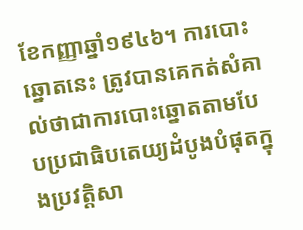ខែកញ្ញាឆ្នាំ១៩៤៦។ ការបោះឆ្នោតនេះ ត្រូវបានគេកត់សំគាល់ថាជាការបោះឆ្នោតតាមបែបប្រជាធិបតេយ្យដំបូងបំផុតក្នុងប្រវត្តិសា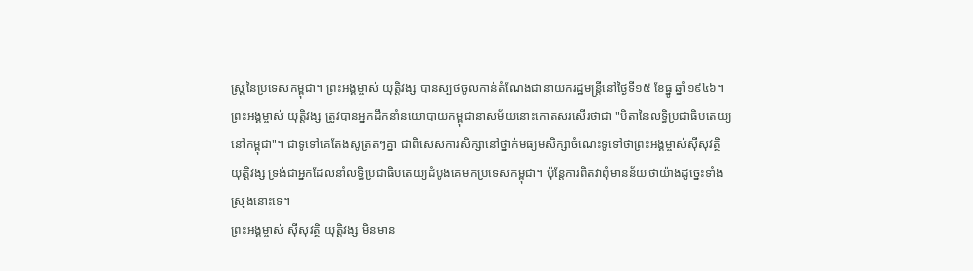ស្រ្តនៃប្រទេសកម្ពុជា។ ព្រះអង្គម្ចាស់ យុត្តិវង្ស បានស្បថចូលកាន់តំណែងជានាយករដ្ឋមន្រ្តីនៅថ្ងៃទី១៥ ខែធ្នូ ឆ្នាំ១៩៤៦។
ព្រះអង្គម្ចាស់ យុត្តិវង្ស ត្រូវបានអ្នកដឹកនាំនយោបាយកម្ពុជានាសម័យនោះកោតសរសើរថាជា "បិតានៃលទ្ធិប្រជាធិបតេយ្យនៅកម្ពុជា"។ ជាទូទៅគេតែងសូត្រតៗគ្នា ជាពិសេសការសិក្សានៅថ្នាក់មធ្យមសិក្សាចំណេះទូទៅថាព្រះអង្គម្ចាស់ស៊ីសុវត្ថិ យុត្តិវង្ស ទ្រង់ជាអ្នកដែលនាំលទ្ធិប្រជាធិបតេយ្យដំបូងគេមកប្រទេសកម្ពុជា។ ប៉ុន្តែការពិតវាពុំមានន័យថាយ៉ាងដូច្នេះទាំងស្រុងនោះទេ។
ព្រះអង្គម្ចាស់ ស៊ីសុវត្ថិ យុត្តិវង្ស មិនមាន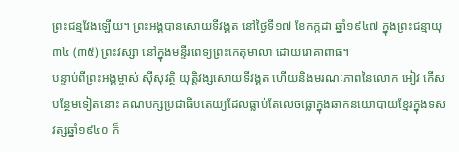ព្រះជន្មវែងឡើយ។ ព្រះអង្គបានសោយទីវង្គត នៅថ្ងៃទី១៧ ខែកក្កដា ឆ្នាំ១៩៤៧ ក្នុងព្រះជន្មាយុ៣៤ (៣៥) ព្រះវស្សា នៅក្នុងមន្ទីរពេទ្យព្រះកេតុមាលា ដោយរោគាពាធ។
បន្ទាប់ពីព្រះអង្គម្ចាស់ ស៊ីសុវត្ថិ យុត្តិវង្សសោយទីវង្គត ហើយនិងមរណៈភាពនៃលោក អៀវ កើស បន្ថែមទៀតនោះ គណបក្សប្រជាធិបតេយ្យដែលធ្លាប់តែលេចធ្លោក្នុងឆាកនយោបាយខ្មែរក្នុងទសវត្សឆ្នាំ១៩៤០ ក៏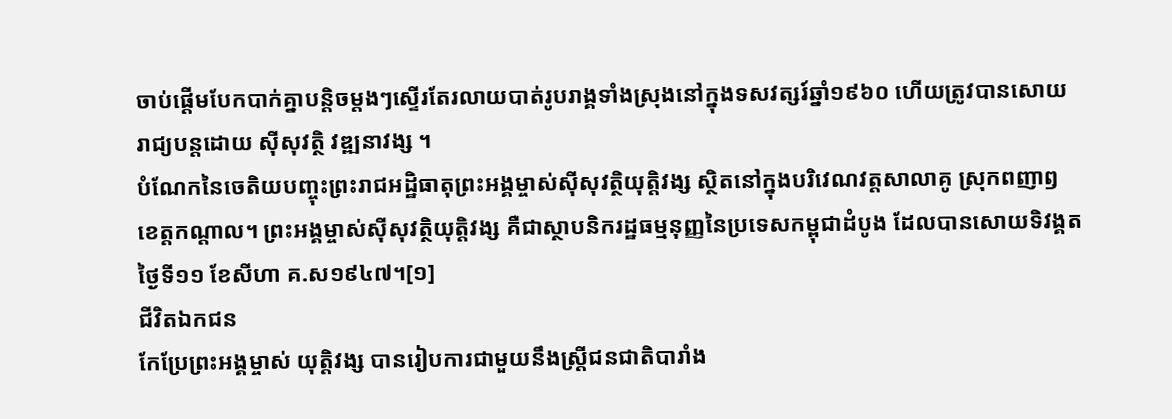ចាប់ផ្តើមបែកបាក់គ្នាបន្តិចម្តងៗស្ទើរតែរលាយបាត់រូបរាង្គទាំងស្រុងនៅក្នុងទសវត្សរ៍ឆ្នាំ១៩៦០ ហើយត្រូវបានសោយរាជ្យបន្តដោយ ស៊ីសុវត្ថិ វឌ្ឍនាវង្ស ។
បំណែកនៃចេតិយបញ្ចុះព្រះរាជអដ្ឋិធាតុព្រះអង្គម្ចាស់ស៊ីសុវត្ថិយុត្តិវង្ស ស្ថិតនៅក្នុងបរិវេណវត្តសាលាគូ ស្រុកពញាឭ ខេត្តកណ្តាល។ ព្រះអង្គម្ចាស់ស៊ីសុវត្ថិយុត្តិវង្ស គឺជាស្ថាបនិករដ្ឋធម្មនុញ្ញនៃប្រទេសកម្ពុជាដំបូង ដែលបានសោយទិវង្គតថ្ងៃទី១១ ខែសីហា គ.ស១៩៤៧។[១]
ជីវិតឯកជន
កែប្រែព្រះអង្គម្ចាស់ យុត្តិវង្ស បានរៀបការជាមួយនឹងស្ត្រីជនជាតិបារាំង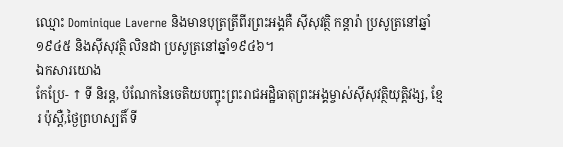ឈ្មោះ Dominique Laverne និងមានបុត្រត្រីពីរព្រះអង្គគឺ ស៊ីសុវត្ថិ កន្តារ៉ា ប្រសូត្រនៅឆ្នាំ១៩៤៥ និងស៊ីសុវត្ថិ លិនដា ប្រសូត្រនៅឆ្នាំ១៩៤៦។
ឯកសារយោង
កែប្រែ- ↑ ទី និរន្ដ, បំណែកនៃចេតិយបញ្ចុះព្រះរាជអដ្ឋិធាតុព្រះអង្គម្ចាស់ស៊ីសុវត្ថិយុត្តិវង្ស, ខ្មែរ ប៉ុស្តឺ,ថ្ងៃព្រហស្បតិ៍ ទី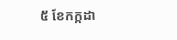៥ ខែកក្កដា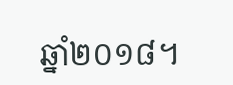ឆ្នាំ២០១៨។